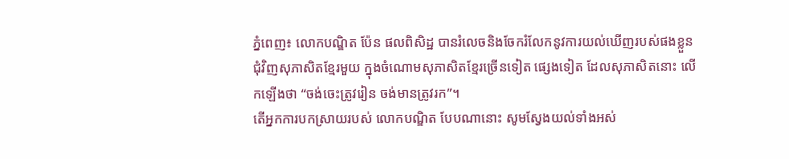ភ្នំពេញ៖ លោកបណ្ឌិត ប៉ែន ផលពិសិដ្ឋ បានរំលេចនិងចែករំលែកនូវការយល់ឃើញរបស់ផងខ្លួន ជុំវិញសុភាសិតខ្មែរមួយ ក្នុងចំណោមសុភាសិតខ្មែរច្រើនទៀត ផ្សេងទៀត ដែលសុភាសិតនោះ លើកឡើងថា “ចង់ចេះត្រូវរៀន ចង់មានត្រូវរក”។
តើអ្នកការបកស្រាយរបស់ លោកបណ្ឌិត បែបណានោះ សូមស្វែងយល់ទាំងអស់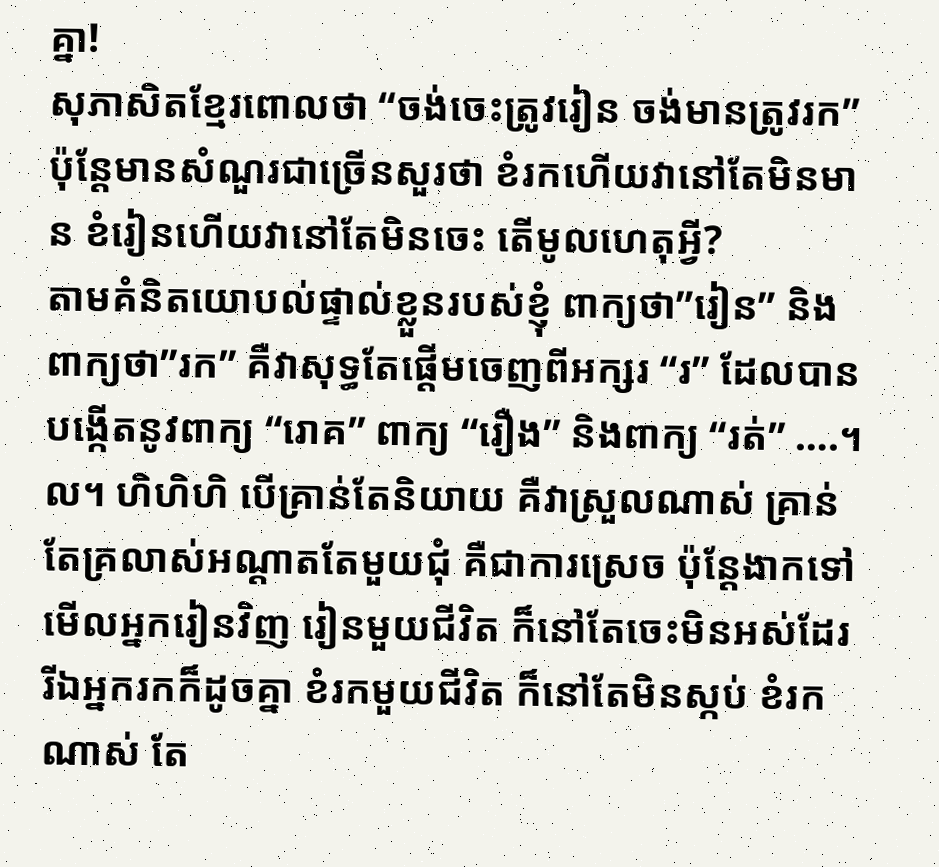គ្នា!
សុភាសិតខ្មែរពោលថា “ចង់ចេះត្រូវរៀន ចង់មានត្រូវរក” ប៉ុន្តែមានសំណួរជាច្រើនសួរថា ខំរកហើយវានៅតែមិនមាន ខំរៀនហើយវានៅតែមិនចេះ តើមូលហេតុអ្វី?
តាមគំនិតយោបល់ផ្ទាល់ខ្លួនរបស់ខ្ញុំ ពាក្យថា”រៀន” និងពាក្យថា”រក” គឺវាសុទ្ធតែផ្តើមចេញពីអក្សរ “រ” ដែលបានបង្កើតនូវពាក្យ “រោគ” ពាក្យ “រឿង” និងពាក្យ “រត់” ….។ល។ ហិហិហិ បើគ្រាន់តែនិយាយ គឺវាស្រួលណាស់ គ្រាន់តែគ្រលាស់អណ្តាតតែមួយជុំ គឺជាការស្រេច ប៉ុន្តែងាកទៅមើលអ្នករៀនវិញ រៀនមួយជីវិត ក៏នៅតែចេះមិនអស់ដែរ រីឯអ្នករកក៏ដូចគ្នា ខំរកមួយជីវិត ក៏នៅតែមិនស្កប់ ខំរកណាស់ តែ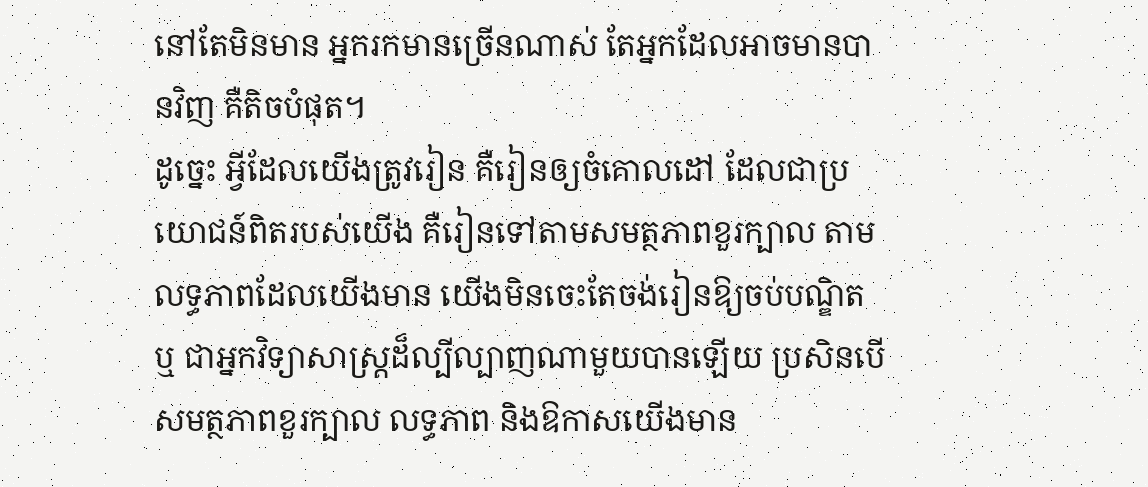នៅតែមិនមាន អ្នករកមានច្រើនណាស់ តែអ្នកដែលអាចមានបានវិញ គឺតិចបំផុត។
ដូច្នេះ អ្វីដែលយើងត្រូវរៀន គឺរៀនឲ្យចំគោលដៅ ដែលជាប្រយោជន៍ពិតរបស់យើង គឺរៀនទៅតាមសមត្ថភាពខួរក្បាល តាមលទ្ធភាពដែលយើងមាន យើងមិនចេះតែចង់រៀនឱ្យចប់បណ្ឌិត ឬ ជាអ្នកវិទ្យាសាស្ត្រដ៏ល្បីល្បាញណាមួយបានឡើយ ប្រសិនបើសមត្ថភាពខួរក្បាល លទ្ធភាព និងឱកាសយើងមាន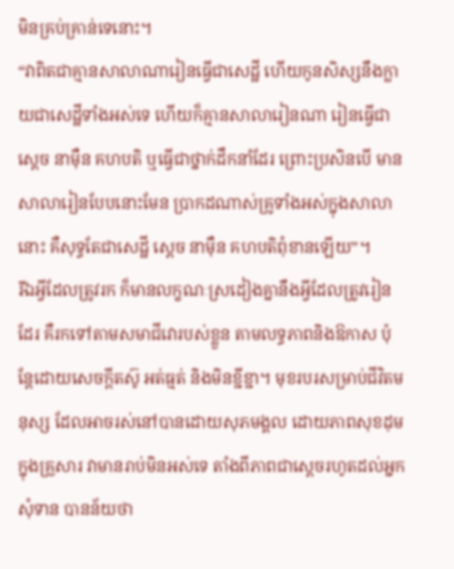មិនគ្រប់គ្រាន់ទេនោះ។
“វាពិតជាគ្មានសាលាណារៀនធ្វើជាសេដ្ឋី ហើយកូនសិស្សនឹងក្លាយជាសេដ្ឋីទាំងអស់ទេ ហើយក៏គ្មានសាលារៀនណា រៀនធ្វើជាស្តេច នាម៉ឺន គហបតិ ឬធ្វើជាថ្នាក់ដឹកនាំដែរ ព្រោះប្រសិនបើ មានសាលារៀនបែបនោះមែន ប្រាកដណាស់គ្រូទាំងអស់ក្នុងសាលានោះ គឺសុទ្ធតែជាសេដ្ឋី ស្តេច នាម៉ឺន គហបតិពុំខានឡើយ”។
រីឯអ្វីដែលត្រូវរក ក៏មានលក្ខណៈស្រដៀងគ្នានឹងអ្វីដែលត្រូវរៀនដែរ គឺរកទៅតាមសមាជីវោរបស់ខ្លួន តាមលទ្ធភាពនិងឱកាស ប៉ុន្តែដោយសេចក្តីតស៊ូ អត់ធ្មត់ និងមិនខ្ជីខ្ជា។ មុខរបរសម្រាប់ជីវិតមនុស្ស ដែលអាចរស់នៅបានដោយសុភមង្គល ដោយភាពសុខដុម ក្នុងគ្រួសារ វាមានរាប់មិនអស់ទេ តាំងពីភាពជាស្តេចរហូតដល់អ្នកសុំទាន បានន័យថា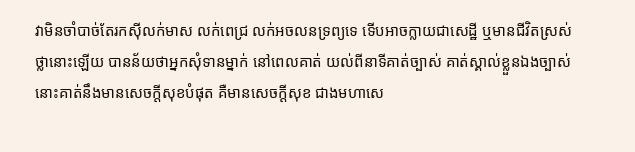វាមិនចាំបាច់តែរកស៊ីលក់មាស លក់ពេជ្រ លក់អចលនទ្រព្យទេ ទើបអាចក្លាយជាសេដ្ឋី ឬមានជីវិតស្រស់ថ្លានោះឡើយ បានន័យថាអ្នកសុំទានម្នាក់ នៅពេលគាត់ យល់ពីនាទីគាត់ច្បាស់ គាត់ស្គាល់ខ្លួនឯងច្បាស់ នោះគាត់នឹងមានសេចក្តីសុខបំផុត គឺមានសេចក្តីសុខ ជាងមហាសេ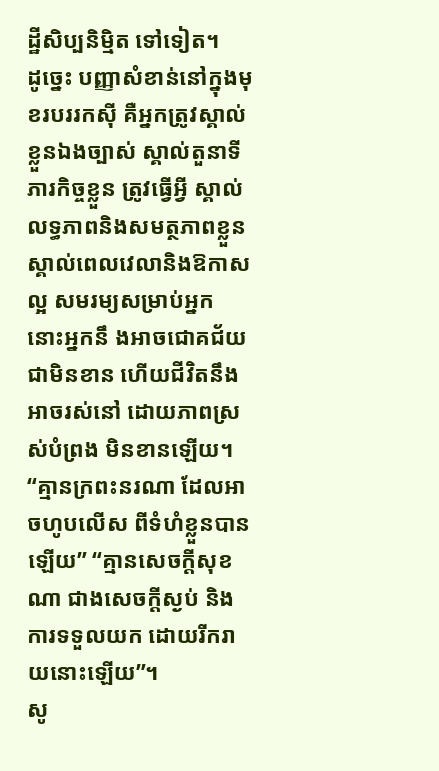ដ្ឋីសិប្បនិម្មិត ទៅទៀត។
ដូច្នេះ បញ្ញាសំខាន់នៅក្នុងមុខរបររកស៊ី គឺអ្នកត្រូវស្គាល់ខ្លួនឯងច្បាស់ ស្គាល់តួនាទីភារកិច្ចខ្លួន ត្រូវធ្វើអ្វី ស្គាល់លទ្ធភាពនិងសមត្ថភាពខ្លួន ស្គាល់ពេលវេលានិងឱកាសល្អ សមរម្យសម្រាប់អ្នក នោះអ្នកនឹ ងអាចជោគជ័យជាមិនខាន ហើយជីវិតនឹងអាចរស់នៅ ដោយភាពស្រស់បំព្រង មិនខានឡើយ។ “គ្មានក្រពះនរណា ដែលអាចហូបលើស ពីទំហំខ្លួនបានឡើយ” “គ្មានសេចក្តីសុខណា ជាងសេចក្តីស្ងប់ និងការទទួលយក ដោយរីករាយនោះឡើយ”។
សូ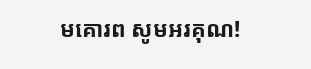មគោរព សូមអរគុណ!